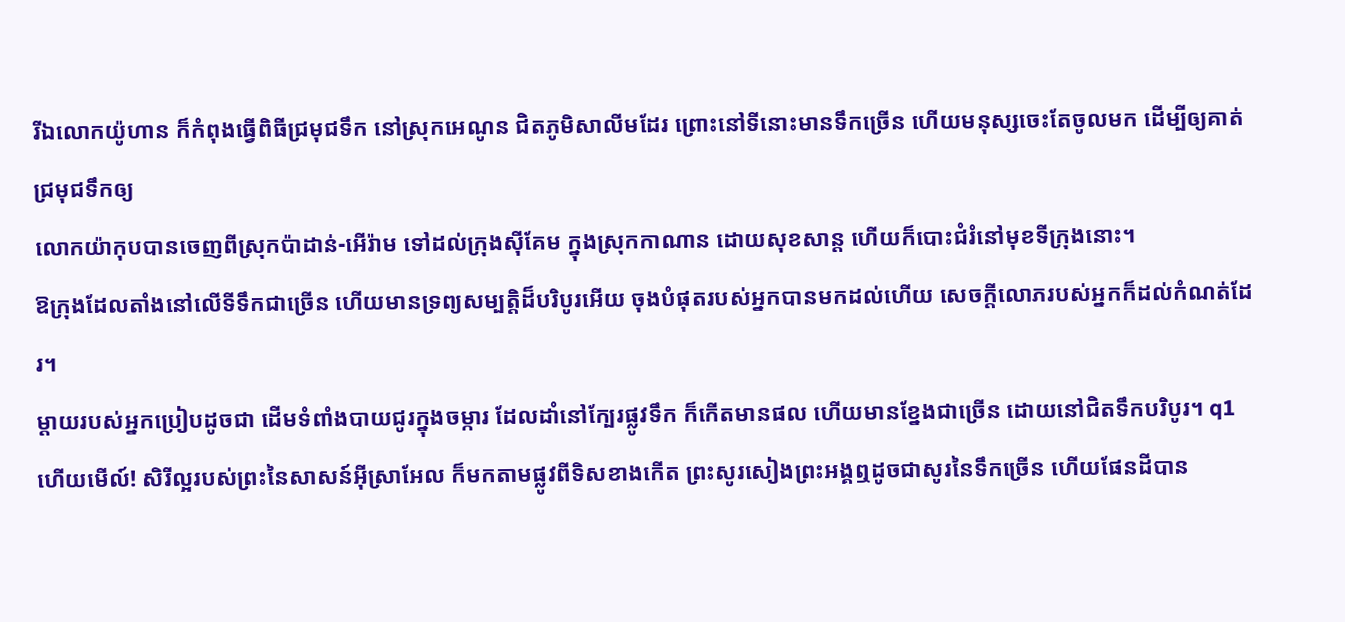រីឯលោកយ៉ូហាន ក៏កំពុងធ្វើពិធីជ្រមុជទឹក នៅស្រុកអេណូន ជិតភូមិសាលីមដែរ ព្រោះនៅទីនោះមានទឹកច្រើន ហើយមនុស្សចេះតែចូលមក ដើម្បីឲ្យគាត់ជ្រមុជទឹកឲ្យ
លោកយ៉ាកុបបានចេញពីស្រុកប៉ាដាន់-អើរ៉ាម ទៅដល់ក្រុងស៊ីគែម ក្នុងស្រុកកាណាន ដោយសុខសាន្ត ហើយក៏បោះជំរំនៅមុខទីក្រុងនោះ។
ឱក្រុងដែលតាំងនៅលើទីទឹកជាច្រើន ហើយមានទ្រព្យសម្បត្តិដ៏បរិបូរអើយ ចុងបំផុតរបស់អ្នកបានមកដល់ហើយ សេចក្ដីលោភរបស់អ្នកក៏ដល់កំណត់ដែរ។
ម្តាយរបស់អ្នកប្រៀបដូចជា ដើមទំពាំងបាយជូរក្នុងចម្ការ ដែលដាំនៅក្បែរផ្លូវទឹក ក៏កើតមានផល ហើយមានខ្នែងជាច្រើន ដោយនៅជិតទឹកបរិបូរ។ q1
ហើយមើល៍! សិរីល្អរបស់ព្រះនៃសាសន៍អ៊ីស្រាអែល ក៏មកតាមផ្លូវពីទិសខាងកើត ព្រះសូរសៀងព្រះអង្គឮដូចជាសូរនៃទឹកច្រើន ហើយផែនដីបាន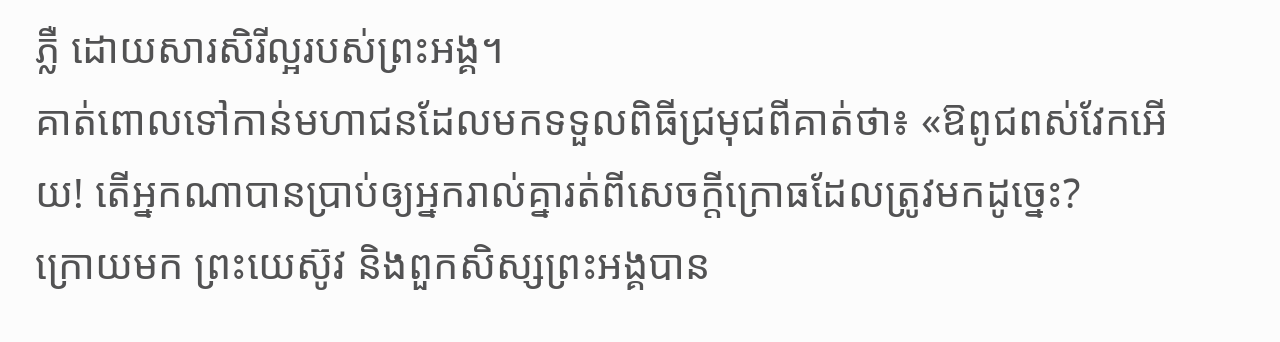ភ្លឺ ដោយសារសិរីល្អរបស់ព្រះអង្គ។
គាត់ពោលទៅកាន់មហាជនដែលមកទទួលពិធីជ្រមុជពីគាត់ថា៖ «ឱពូជពស់វែកអើយ! តើអ្នកណាបានប្រាប់ឲ្យអ្នករាល់គ្នារត់ពីសេចក្តីក្រោធដែលត្រូវមកដូច្នេះ?
ក្រោយមក ព្រះយេស៊ូវ និងពួកសិស្សព្រះអង្គបាន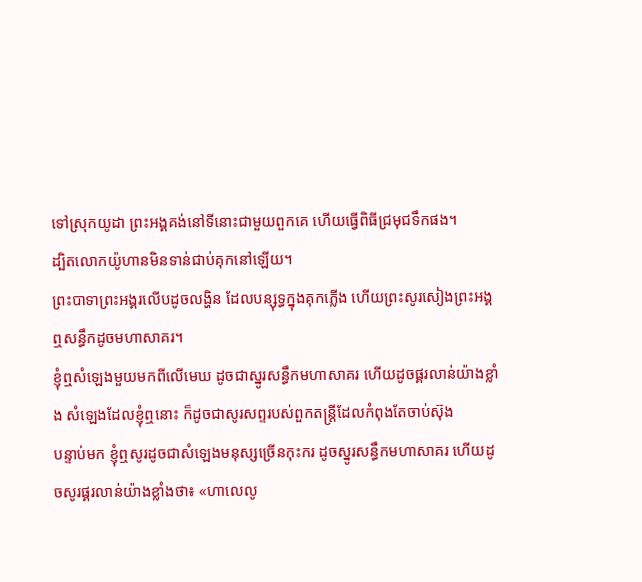ទៅស្រុកយូដា ព្រះអង្គគង់នៅទីនោះជាមួយពួកគេ ហើយធ្វើពិធីជ្រមុជទឹកផង។
ដ្បិតលោកយ៉ូហានមិនទាន់ជាប់គុកនៅឡើយ។
ព្រះបាទាព្រះអង្គរលើបដូចលង្ហិន ដែលបន្សុទ្ធក្នុងគុកភ្លើង ហើយព្រះសូរសៀងព្រះអង្គឮសន្ធឹកដូចមហាសាគរ។
ខ្ញុំឮសំឡេងមួយមកពីលើមេឃ ដូចជាស្នូរសន្ធឹកមហាសាគរ ហើយដូចផ្គរលាន់យ៉ាងខ្លាំង សំឡេងដែលខ្ញុំឮនោះ ក៏ដូចជាសូរសព្ទរបស់ពួកតន្ត្រីដែលកំពុងតែចាប់ស៊ុង
បន្ទាប់មក ខ្ញុំឮសូរដូចជាសំឡេងមនុស្សច្រើនកុះករ ដូចស្នូរសន្ធឹកមហាសាគរ ហើយដូចសូរផ្គរលាន់យ៉ាងខ្លាំងថា៖ «ហាលេលូ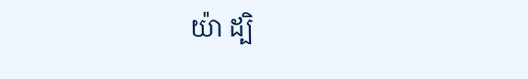យ៉ា ដ្បិ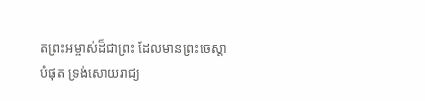តព្រះអម្ចាស់ដ៏ជាព្រះ ដែលមានព្រះចេស្តាបំផុត ទ្រង់សោយរាជ្យ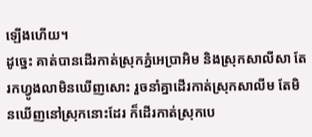ឡើងហើយ។
ដូច្នេះ គាត់បានដើរកាត់ស្រុកភ្នំអេប្រាអិម និងស្រុកសាលីសា តែរកហ្វូងលាមិនឃើញសោះ រួចនាំគ្នាដើរកាត់ស្រុកសាលីម តែមិនឃើញនៅស្រុកនោះដែរ ក៏ដើរកាត់ស្រុកបេ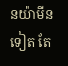នយ៉ាមីនទៀត តែ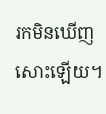រកមិនឃើញសោះឡើយ។